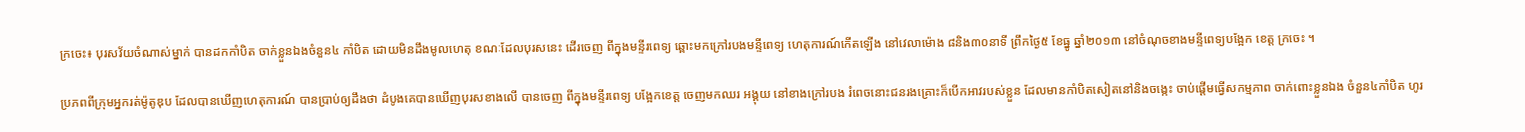ក្រចេះ៖ បុរសវ័យចំណាស់ម្នាក់ បានដកកាំបិត ចាក់ខ្លួនឯងចំនួន៤ កាំបិត ដោយមិនដឹងមូលហេតុ ខណៈដែលបុរសនេះ ដើរចេញ ពីក្នុងមន្ទីរពេទ្យ ឆ្ពោះមកក្រៅរបងមន្ទីពេទ្យ ហេតុការណ៍កើតឡើង នៅវេលាម៉ោង ៨និង៣០នាទី ព្រឹកថ្ងៃ៥ ខែធ្នូ ឆ្នាំ២០១៣ នៅចំណុចខាងមន្ទីពេទ្យបង្អែក ខេត្ត ក្រចេះ ។

ប្រភពពីក្រុមអ្នករត់ម៉ូតូឌុប ដែលបានឃើញហេតុការណ៍ បានប្រាប់ឲ្យដឹងថា ដំបូងគេបានឃើញបុរសខាងលើ បានចេញ ពីក្នុងមន្ទីរពេទ្យ បង្អែកខេត្ត ចេញមកឈរ អង្គុយ នៅខាងក្រៅរបង រំពេចនោះជនរងគ្រោះក៏បើកអាវរបស់ខ្លួន ដែលមានកាំបិតសៀតនៅនិងចង្កេះ ចាប់ផ្តើមធ្វើសកម្មភាព ចាក់ពោះខ្លួនឯង ចំនួន៤កាំបិត ហូរ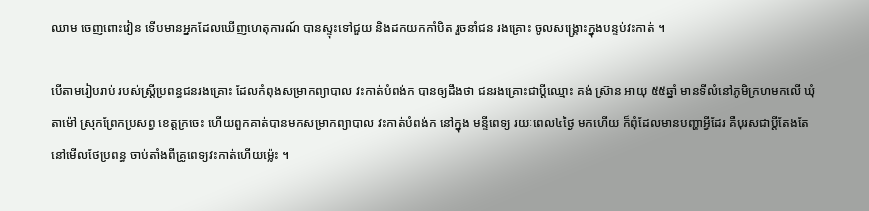ឈាម ចេញពោះវៀន ទើបមានអ្នកដែលឃើញហេតុការណ៍ បានស្ទុះទៅជួយ និងដកយកកាំបិត រួចនាំជន រងគ្រោះ ចូលសង្គ្រោះក្នុងបន្ទប់វះកាត់ ។

បើតាមរៀបរាប់ របស់ស្ត្រីប្រពន្ធជនរងគ្រោះ ដែលកំពុងសម្រាកព្យាបាល វះកាត់បំពង់ក បានឲ្យដឹងថា ជនរងគ្រោះជាប្តីឈ្មោះ គង់ ស៊្រាន អាយុ ៥៥ឆ្នាំ មានទីលំនៅភូមិក្រហមកលើ ឃុំតាម៉ៅ ស្រុកព្រែកប្រសព្វ ខេត្តក្រចេះ ហើយពួកគាត់បានមកសម្រាកព្យាបាល វះកាត់បំពង់ក នៅក្នុង មន្ទីពេទ្យ រយៈពេល៤ថ្ងៃ មកហើយ ក៏ពុំដែលមានបញ្ហាអ្វីដែរ គឺបុរសជាប្តីតែងតែនៅមើលថែប្រពន្ធ ចាប់តាំងពីគ្រូពេទ្យវះកាត់ហើយម្ល៉េះ ។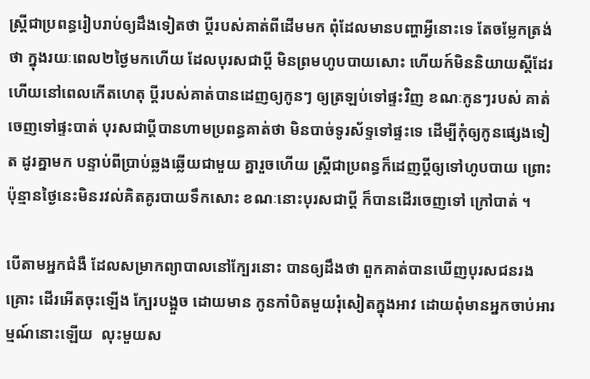ស្ត្រីជាប្រពន្ធរៀបរាប់ឲ្យដឹងទៀតថា ប្តីរបស់គាត់ពីដើមមក ពុំដែលមានបញ្ហាអ្វីនោះទេ តែចម្លែកត្រង់ថា ក្នុងរយៈពេល២ថ្ងៃមកហើយ ដែលបុរសជាប្តី មិនព្រមហូបបាយសោះ ហើយក៍មិននិយាយស្តីដែរ ហើយនៅពេលកើតហេតុ ប្តីរបស់គាត់បានដេញឲ្យកូនៗ ឲ្យត្រឡប់ទៅផ្ទះវិញ ខណៈកូនៗរបស់ គាត់ចេញទៅផ្ទះបាត់ បុរសជាប្តីបានហាមប្រពន្ធគាត់ថា មិនបាច់ទូរស័ទ្ទទៅផ្ទះទេ ដើម្បីកុំឲ្យកូនផ្សេងទៀត ដូរគ្នាមក បន្ទាប់ពីប្រាប់ឆ្លងឆ្លើយជាមួយ គ្នារួចហើយ ស្ត្រីជាប្រពន្ធក៏ដេញប្តីឲ្យទៅហូបបាយ ព្រោះប៉ុន្មានថ្ងៃនេះមិនរវល់គិតគូរបាយទឹកសោះ ខណៈនោះបុរសជាប្តី ក៏បានដើរចេញទៅ ក្រៅបាត់ ។

បើតាមអ្នកជំងឺ ដែលសម្រាកព្យាបាលនៅក្បែរនោះ បានឲ្យដឹងថា ពួកគាត់បានឃើញបុរសជនរងគ្រោះ ដើរអើតចុះឡើង ក្បែរបង្អួច ដោយមាន កូនកាំបិតមួយរុំសៀតក្នុងអាវ ដោយពុំមានអ្នកចាប់អារម្មណ៍នោះឡើយ  លុះមួយស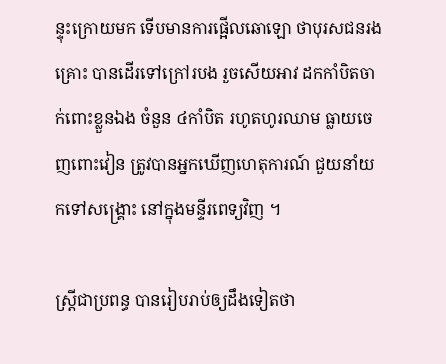ន្ទុះក្រោយមក ទើបមានការផ្អើលឆោឡោ ថាបុរសជនរងគ្រោះ បានដើរទៅក្រៅរបង រួចសើយអាវ ដកកាំបិតចាក់ពោះខ្លួនឯង ចំនួន ៤កាំបិត រហូតហូរឈាម ធ្លាយចេញពោះវៀន ត្រូវបានអ្នកឃើញហេតុការណ៍ ជួយនាំយកទៅសង្គ្រោះ នៅក្នុងមន្ទីរពេទ្យវិញ ។

ស្ត្រីជាប្រពន្ធ បានរៀបរាប់ឲ្យដឹងទៀតថា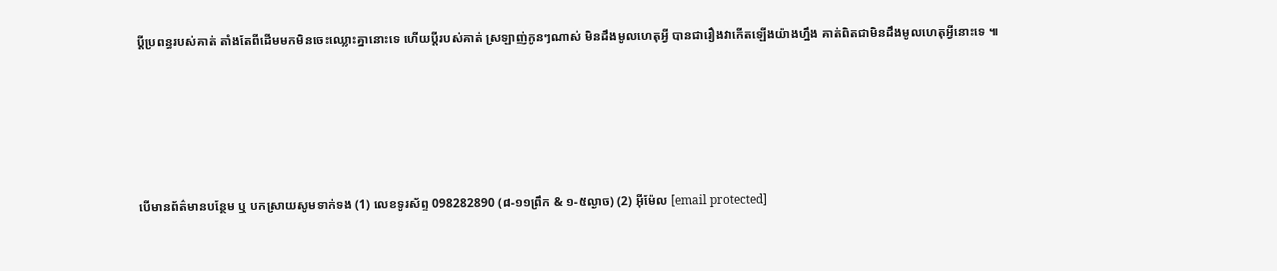ប្តីប្រពន្ធរបស់គាត់ តាំងតែពីដើមមកមិនចេះឈ្លោះគ្នានោះទេ ហើយប្តីរបស់គាត់ ស្រឡាញ់កូនៗណាស់ មិនដឹងមូលហេតុអ្វី បានជារឿងវាកើតឡើងយ៉ាងហ្នឹង គាត់ពិតជាមិនដឹងមូលហេតុអ្វីនោះទេ ៕





បើមានព័ត៌មានបន្ថែម ឬ បកស្រាយសូមទាក់ទង (1) លេខទូរស័ព្ទ 098282890 (៨-១១ព្រឹក & ១-៥ល្ងាច) (2) អ៊ីម៉ែល [email protected]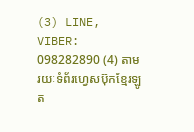(3) LINE, VIBER: 098282890 (4) តាមរយៈទំព័រហ្វេសប៊ុកខ្មែរឡូត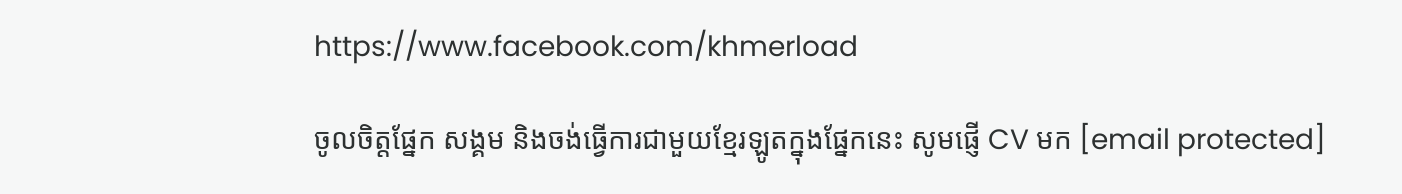https://www.facebook.com/khmerload

ចូលចិត្តផ្នែក សង្គម និងចង់ធ្វើការជាមួយខ្មែរឡូតក្នុងផ្នែកនេះ សូមផ្ញើ CV មក [email protected]